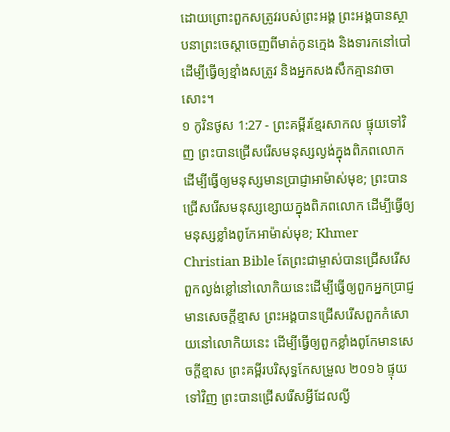ដោយព្រោះពួកសត្រូវរបស់ព្រះអង្គ ព្រះអង្គបានស្ថាបនាព្រះចេស្ដាចេញពីមាត់កូនក្មេង និងទារកនៅបៅ ដើម្បីធ្វើឲ្យខ្មាំងសត្រូវ និងអ្នកសងសឹកគ្មានវាចាសោះ។
១ កូរិនថូស 1:27 - ព្រះគម្ពីរខ្មែរសាកល ផ្ទុយទៅវិញ ព្រះបានជ្រើសរើសមនុស្សល្ងង់ក្នុងពិភពលោក ដើម្បីធ្វើឲ្យមនុស្សមានប្រាជ្ញាអាម៉ាស់មុខ; ព្រះបានជ្រើសរើសមនុស្សខ្សោយក្នុងពិភពលោក ដើម្បីធ្វើឲ្យមនុស្សខ្លាំងពូកែអាម៉ាស់មុខ; Khmer Christian Bible តែព្រះជាម្ចាស់បានជ្រើសរើសពួកល្ងង់ខ្លៅនៅលោកិយនេះដើម្បីធ្វើឲ្យពួកអ្នកប្រាជ្ញមានសេចក្ដីខ្មាស ព្រះអង្គបានជ្រើសរើសពួកកំសោយនៅលោកិយនេះ ដើម្បីធ្វើឲ្យពួកខ្លាំងពូកែមានសេចក្ដីខ្មាស ព្រះគម្ពីរបរិសុទ្ធកែសម្រួល ២០១៦ ផ្ទុយទៅវិញ ព្រះបានជ្រើសរើសអ្វីដែលល្ងី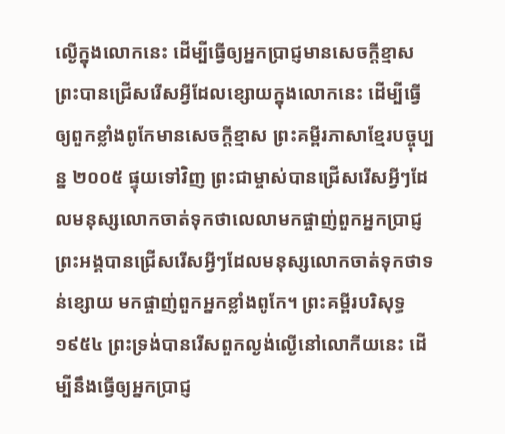ល្ងើក្នុងលោកនេះ ដើម្បីធ្វើឲ្យអ្នកប្រាជ្ញមានសេចក្តីខ្មាស ព្រះបានជ្រើសរើសអ្វីដែលខ្សោយក្នុងលោកនេះ ដើម្បីធ្វើឲ្យពួកខ្លាំងពូកែមានសេចក្តីខ្មាស ព្រះគម្ពីរភាសាខ្មែរបច្ចុប្បន្ន ២០០៥ ផ្ទុយទៅវិញ ព្រះជាម្ចាស់បានជ្រើសរើសអ្វីៗដែលមនុស្សលោកចាត់ទុកថាលេលាមកផ្ចាញ់ពួកអ្នកប្រាជ្ញ ព្រះអង្គបានជ្រើសរើសអ្វីៗដែលមនុស្សលោកចាត់ទុកថាទន់ខ្សោយ មកផ្ចាញ់ពួកអ្នកខ្លាំងពូកែ។ ព្រះគម្ពីរបរិសុទ្ធ ១៩៥៤ ព្រះទ្រង់បានរើសពួកល្ងង់ល្ងើនៅលោកីយនេះ ដើម្បីនឹងធ្វើឲ្យអ្នកប្រាជ្ញ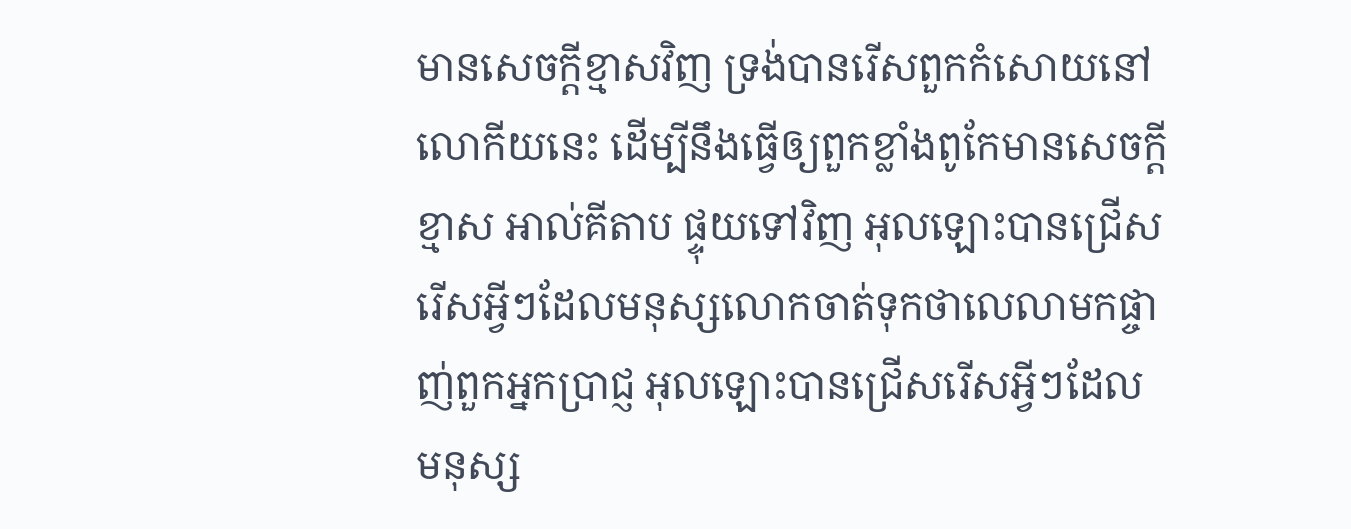មានសេចក្ដីខ្មាសវិញ ទ្រង់បានរើសពួកកំសោយនៅលោកីយនេះ ដើម្បីនឹងធ្វើឲ្យពួកខ្លាំងពូកែមានសេចក្ដីខ្មាស អាល់គីតាប ផ្ទុយទៅវិញ អុលឡោះបានជ្រើសរើសអ្វីៗដែលមនុស្សលោកចាត់ទុកថាលេលាមកផ្ចាញ់ពួកអ្នកប្រាជ្ញ អុលឡោះបានជ្រើសរើសអ្វីៗដែលមនុស្ស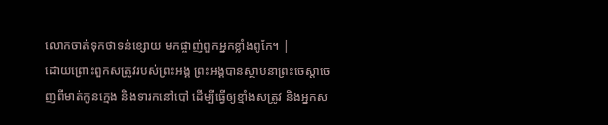លោកចាត់ទុកថាទន់ខ្សោយ មកផ្ចាញ់ពួកអ្នកខ្លាំងពូកែ។ |
ដោយព្រោះពួកសត្រូវរបស់ព្រះអង្គ ព្រះអង្គបានស្ថាបនាព្រះចេស្ដាចេញពីមាត់កូនក្មេង និងទារកនៅបៅ ដើម្បីធ្វើឲ្យខ្មាំងសត្រូវ និងអ្នកស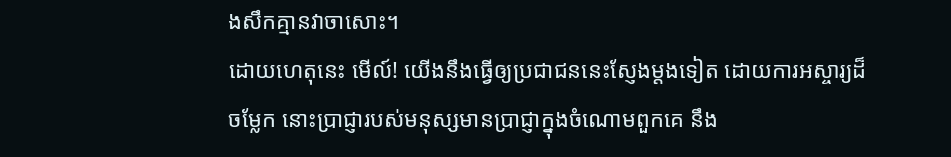ងសឹកគ្មានវាចាសោះ។
ដោយហេតុនេះ មើល៍! យើងនឹងធ្វើឲ្យប្រជាជននេះស្ញែងម្ដងទៀត ដោយការអស្ចារ្យដ៏ចម្លែក នោះប្រាជ្ញារបស់មនុស្សមានប្រាជ្ញាក្នុងចំណោមពួកគេ នឹង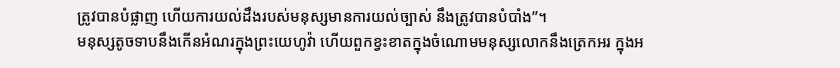ត្រូវបានបំផ្លាញ ហើយការយល់ដឹងរបស់មនុស្សមានការយល់ច្បាស់ នឹងត្រូវបានបំបាំង”។
មនុស្សតូចទាបនឹងកើនអំណរក្នុងព្រះយេហូវ៉ា ហើយពួកខ្វះខាតក្នុងចំណោមមនុស្សលោកនឹងត្រេកអរ ក្នុងអ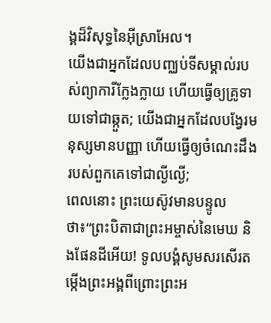ង្គដ៏វិសុទ្ធនៃអ៊ីស្រាអែល។
យើងជាអ្នកដែលបញ្ឈប់ទីសម្គាល់របស់ព្យាការីក្លែងក្លាយ ហើយធ្វើឲ្យគ្រូទាយទៅជាឆ្កួត; យើងជាអ្នកដែលបង្វែរមនុស្សមានបញ្ញា ហើយធ្វើឲ្យចំណេះដឹងរបស់ពួកគេទៅជាល្ងីល្ងើ;
ពេលនោះ ព្រះយេស៊ូវមានបន្ទូលថា៖“ព្រះបិតាជាព្រះអម្ចាស់នៃមេឃ និងផែនដីអើយ! ទូលបង្គំសូមសរសើរតម្កើងព្រះអង្គពីព្រោះព្រះអ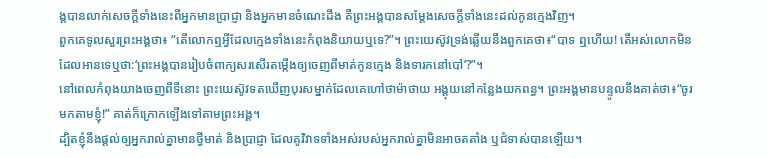ង្គបានលាក់សេចក្ដីទាំងនេះពីអ្នកមានប្រាជ្ញា និងអ្នកមានចំណេះដឹង គឺព្រះអង្គបានសម្ដែងសេចក្ដីទាំងនេះដល់កូនក្មេងវិញ។
ពួកគេទូលសួរព្រះអង្គថា៖ “តើលោកឮអ្វីដែលក្មេងទាំងនេះកំពុងនិយាយឬទេ?”។ ព្រះយេស៊ូវទ្រង់ឆ្លើយនឹងពួកគេថា៖“បាទ ឮហើយ! តើអស់លោកមិនដែលអានទេឬថា:‘ព្រះអង្គបានរៀបចំពាក្យសរសើរតម្កើងឲ្យចេញពីមាត់កូនក្មេង និងទារកនៅបៅ’?”។
នៅពេលកំពុងយាងចេញពីទីនោះ ព្រះយេស៊ូវទតឃើញបុរសម្នាក់ដែលគេហៅថាម៉ាថាយ អង្គុយនៅកន្លែងយកពន្ធ។ ព្រះអង្គមានបន្ទូលនឹងគាត់ថា៖“ចូរមកតាមខ្ញុំ!” គាត់ក៏ក្រោកឡើងទៅតាមព្រះអង្គ។
ដ្បិតខ្ញុំនឹងផ្ដល់ឲ្យអ្នករាល់គ្នាមានថ្វីមាត់ និងប្រាជ្ញា ដែលគូវិវាទទាំងអស់របស់អ្នករាល់គ្នាមិនអាចតតាំង ឬជំទាស់បានឡើយ។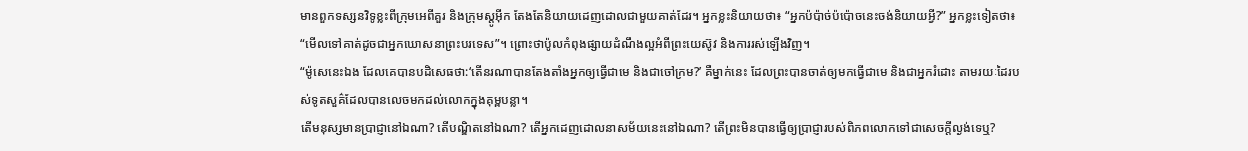មានពួកទស្សនវិទូខ្លះពីក្រុមអេពីគួរ និងក្រុមស្តូអ៊ីក តែងតែនិយាយដេញដោលជាមួយគាត់ដែរ។ អ្នកខ្លះនិយាយថា៖ “អ្នកប៉ប៉ាច់ប៉ប៉ោចនេះចង់និយាយអ្វី?” អ្នកខ្លះទៀតថា៖ “មើលទៅគាត់ដូចជាអ្នកឃោសនាព្រះបរទេស”។ ព្រោះថាប៉ូលកំពុងផ្សាយដំណឹងល្អអំពីព្រះយេស៊ូវ និងការរស់ឡើងវិញ។
“ម៉ូសេនេះឯង ដែលគេបានបដិសេធថា:‘តើនរណាបានតែងតាំងអ្នកឲ្យធ្វើជាមេ និងជាចៅក្រម?’ គឺម្នាក់នេះ ដែលព្រះបានចាត់ឲ្យមកធ្វើជាមេ និងជាអ្នករំដោះ តាមរយៈដៃរបស់ទូតសួគ៌ដែលបានលេចមកដល់លោកក្នុងគុម្ពបន្លា។
តើមនុស្សមានប្រាជ្ញានៅឯណា? តើបណ្ឌិតនៅឯណា? តើអ្នកដេញដោលនាសម័យនេះនៅឯណា? តើព្រះមិនបានធ្វើឲ្យប្រាជ្ញារបស់ពិភពលោកទៅជាសេចក្ដីល្ងង់ទេឬ?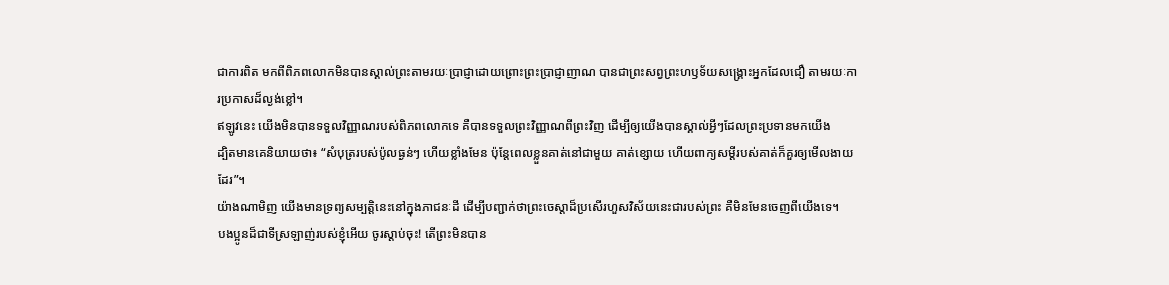ជាការពិត មកពីពិភពលោកមិនបានស្គាល់ព្រះតាមរយៈប្រាជ្ញាដោយព្រោះព្រះប្រាជ្ញាញាណ បានជាព្រះសព្វព្រះហឫទ័យសង្គ្រោះអ្នកដែលជឿ តាមរយៈការប្រកាសដ៏ល្ងង់ខ្លៅ។
ឥឡូវនេះ យើងមិនបានទទួលវិញ្ញាណរបស់ពិភពលោកទេ គឺបានទទួលព្រះវិញ្ញាណពីព្រះវិញ ដើម្បីឲ្យយើងបានស្គាល់អ្វីៗដែលព្រះប្រទានមកយើង
ដ្បិតមានគេនិយាយថា៖ “សំបុត្ររបស់ប៉ូលធ្ងន់ៗ ហើយខ្លាំងមែន ប៉ុន្តែពេលខ្លួនគាត់នៅជាមួយ គាត់ខ្សោយ ហើយពាក្យសម្ដីរបស់គាត់ក៏គួរឲ្យមើលងាយដែរ”។
យ៉ាងណាមិញ យើងមានទ្រព្យសម្បត្តិនេះនៅក្នុងភាជនៈដី ដើម្បីបញ្ជាក់ថាព្រះចេស្ដាដ៏ប្រសើរហួសវិស័យនេះជារបស់ព្រះ គឺមិនមែនចេញពីយើងទេ។
បងប្អូនដ៏ជាទីស្រឡាញ់របស់ខ្ញុំអើយ ចូរស្ដាប់ចុះ! តើព្រះមិនបាន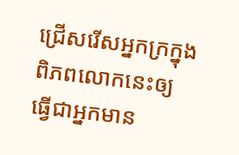ជ្រើសរើសអ្នកក្រក្នុងពិភពលោកនេះឲ្យធ្វើជាអ្នកមាន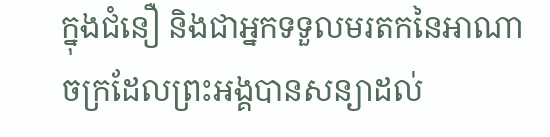ក្នុងជំនឿ និងជាអ្នកទទួលមរតកនៃអាណាចក្រដែលព្រះអង្គបានសន្យាដល់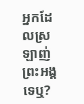អ្នកដែលស្រឡាញ់ព្រះអង្គទេឬ?